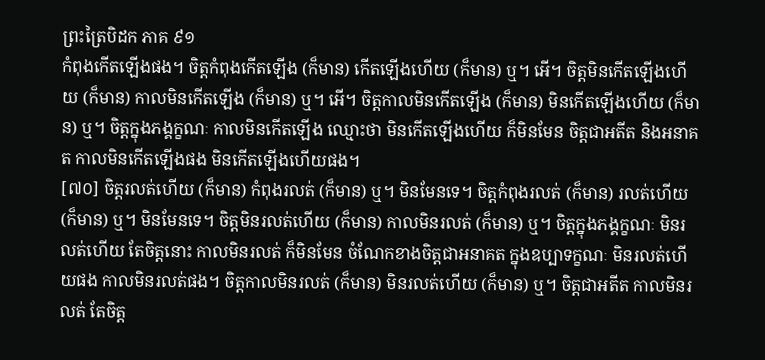ព្រះត្រៃបិដក ភាគ ៩១
កំពុងកើតឡើងផង។ ចិត្តកំពុងកើតឡើង (ក៏មាន) កើតឡើងហើយ (ក៏មាន) ឬ។ អើ។ ចិត្តមិនកើតឡើងហើយ (ក៏មាន) កាលមិនកើតឡើង (ក៏មាន) ឬ។ អើ។ ចិត្តកាលមិនកើតឡើង (ក៏មាន) មិនកើតឡើងហើយ (ក៏មាន) ឬ។ ចិត្តក្នុងភង្គក្ខណៈ កាលមិនកើតឡើង ឈ្មោះថា មិនកើតឡើងហើយ ក៏មិនមែន ចិត្តជាអតីត និងអនាគត កាលមិនកើតឡើងផង មិនកើតឡើងហើយផង។
[៧០] ចិត្តរលត់ហើយ (ក៏មាន) កំពុងរលត់ (ក៏មាន) ឬ។ មិនមែនទេ។ ចិត្តកំពុងរលត់ (ក៏មាន) រលត់ហើយ (ក៏មាន) ឬ។ មិនមែនទេ។ ចិត្តមិនរលត់ហើយ (ក៏មាន) កាលមិនរលត់ (ក៏មាន) ឬ។ ចិត្តក្នុងភង្គក្ខណៈ មិនរលត់ហើយ តែចិត្តនោះ កាលមិនរលត់ ក៏មិនមែន ចំណែកខាងចិត្តជាអនាគត ក្នុងឧប្បាទក្ខណៈ មិនរលត់ហើយផង កាលមិនរលត់ផង។ ចិត្តកាលមិនរលត់ (ក៏មាន) មិនរលត់ហើយ (ក៏មាន) ឬ។ ចិត្តជាអតីត កាលមិនរលត់ តែចិត្ត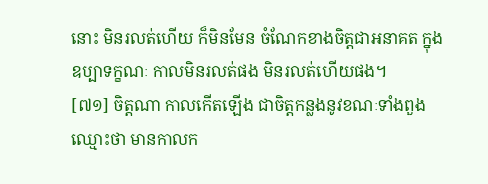នោះ មិនរលត់ហើយ ក៏មិនមែន ចំណែកខាងចិត្តជាអនាគត ក្នុងឧប្បាទក្ខណៈ កាលមិនរលត់ផង មិនរលត់ហើយផង។
[៧១] ចិត្តណា កាលកើតឡើង ជាចិត្តកន្លងនូវខណៈទាំងពួង ឈ្មោះថា មានកាលក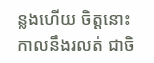ន្លងហើយ ចិត្តនោះ កាលនឹងរលត់ ជាចិ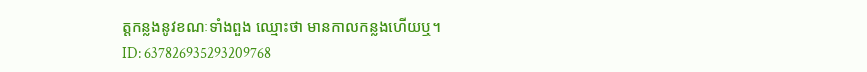ត្តកន្លងនូវខណៈទាំងពួង ឈ្មោះថា មានកាលកន្លងហើយឬ។
ID: 637826935293209768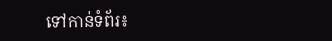ទៅកាន់ទំព័រ៖